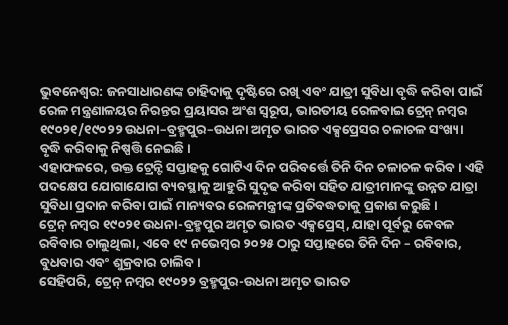ଭୁବନେଶ୍ଵର: ଜନସାଧାରଣଙ୍କ ଚାହିଦାକୁ ଦୃଷ୍ଟିରେ ରଖି ଏବଂ ଯାତ୍ରୀ ସୁବିଧା ବୃଦ୍ଧି କରିବା ପାଇଁ ରେଳ ମନ୍ତ୍ରଣାଳୟର ନିରନ୍ତର ପ୍ରୟାସର ଅଂଶ ସ୍ୱରୂପ, ଭାରତୀୟ ରେଳବାଇ ଟ୍ରେନ୍ ନମ୍ବର ୧୯୦୨୧/୧୯୦୨୨ ଉଧନା–ବ୍ରହ୍ମପୁର–ଉଧନା ଅମୃତ ଭାରତ ଏକ୍ସପ୍ରେସର ଚଳାଚଳ ସଂଖ୍ୟା ବୃଦ୍ଧି କରିବାକୁ ନିଷ୍ପତ୍ତି ନେଇଛି।
ଏହାଫଳରେ, ଉକ୍ତ ଟ୍ରେନ୍ଟି ସପ୍ତାହକୁ ଗୋଟିଏ ଦିନ ପରିବର୍ତ୍ତେ ତିନି ଦିନ ଚଳାଚଳ କରିବ। ଏହି ପଦକ୍ଷେପ ଯୋଗାଯୋଗ ବ୍ୟବସ୍ଥାକୁ ଆହୁରି ସୁଦୃଢ କରିବା ସହିତ ଯାତ୍ରୀମାନଙ୍କୁ ଉନ୍ନତ ଯାତ୍ରା ସୁବିଧା ପ୍ରଦାନ କରିବା ପାଇଁ ମାନ୍ୟବର ରେଳମନ୍ତ୍ରୀଙ୍କ ପ୍ରତିବଦ୍ଧତାକୁ ପ୍ରକାଶ କରୁଛି।
ଟ୍ରେନ୍ ନମ୍ବର ୧୯୦୨୧ ଉଧନା-ବ୍ରହ୍ମପୁର ଅମୃତ ଭାରତ ଏକ୍ସପ୍ରେସ୍, ଯାହା ପୂର୍ବରୁ କେବଳ ରବିବାର ଚାଲୁଥିଲା, ଏବେ ୧୯ ନଭେମ୍ବର ୨୦୨୫ ଠାରୁ ସପ୍ତାହରେ ତିନି ଦିନ – ରବିବାର, ବୁଧବାର ଏବଂ ଶୁକ୍ରବାର ଚାଲିବ।
ସେହିପରି, ଟ୍ରେନ୍ ନମ୍ବର ୧୯୦୨୨ ବ୍ରହ୍ମପୁର-ଉଧନା ଅମୃତ ଭାରତ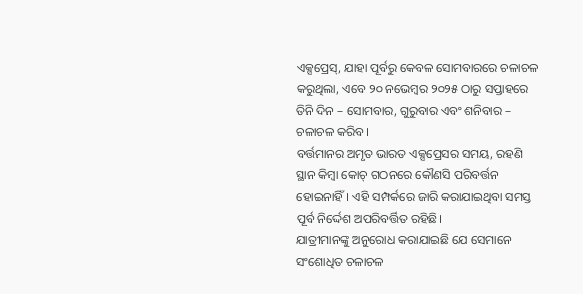ଏକ୍ସପ୍ରେସ୍, ଯାହା ପୂର୍ବରୁ କେବଳ ସୋମବାରରେ ଚଳାଚଳ କରୁଥିଲା, ଏବେ ୨୦ ନଭେମ୍ବର ୨୦୨୫ ଠାରୁ ସପ୍ତାହରେ ତିନି ଦିନ – ସୋମବାର, ଗୁରୁବାର ଏବଂ ଶନିବାର – ଚଳାଚଳ କରିବ।
ବର୍ତ୍ତମାନର ଅମୃତ ଭାରତ ଏକ୍ସପ୍ରେସର ସମୟ, ରହଣି ସ୍ଥାନ କିମ୍ବା କୋଚ୍ ଗଠନରେ କୌଣସି ପରିବର୍ତ୍ତନ ହୋଇନାହିଁ। ଏହି ସମ୍ପର୍କରେ ଜାରି କରାଯାଇଥିବା ସମସ୍ତ ପୂର୍ବ ନିର୍ଦ୍ଦେଶ ଅପରିବର୍ତ୍ତିତ ରହିଛି।
ଯାତ୍ରୀମାନଙ୍କୁ ଅନୁରୋଧ କରାଯାଇଛି ଯେ ସେମାନେ ସଂଶୋଧିତ ଚଳାଚଳ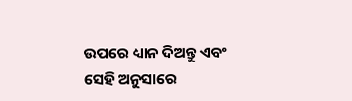ଉପରେ ଧ୍ୟାନ ଦିଅନ୍ତୁ ଏବଂ ସେହି ଅନୁସାରେ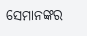ସେମାନଙ୍କର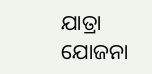ଯାତ୍ରା ଯୋଜନା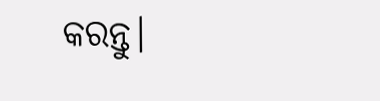କରନ୍ତୁ।